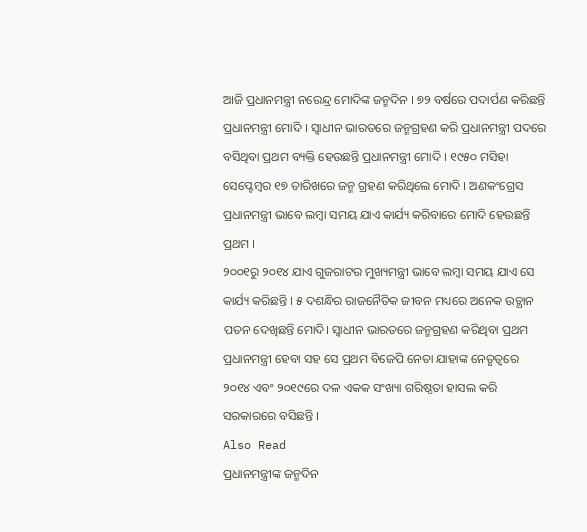ଆଜି ପ୍ରଧାନମନ୍ତ୍ରୀ ନରେନ୍ଦ୍ର ମୋଦିଙ୍କ ଜନ୍ମଦିନ । ୭୨ ବର୍ଷରେ ପଦାର୍ପଣ କରିଛନ୍ତି ପ୍ରଧାନମନ୍ତ୍ରୀ ମୋଦି । ସ୍ୱାଧୀନ ଭାରତରେ ଜନ୍ମଗ୍ରହଣ କରି ପ୍ରଧାନମନ୍ତ୍ରୀ ପଦରେ ବସିଥିବା ପ୍ରଥମ ବ୍ୟକ୍ତି ହେଉଛନ୍ତି ପ୍ରଧାନମନ୍ତ୍ରୀ ମୋଦି । ୧୯୫୦ ମସିହା ସେପ୍ଟେମ୍ବର ୧୭ ତାରିଖରେ ଜନ୍ମ ଗ୍ରହଣ କରିଥିଲେ ମୋଦି । ଅଣକଂଗ୍ରେସ ପ୍ରଧାନମନ୍ତ୍ରୀ ଭାବେ ଲମ୍ବା ସମୟ ଯାଏ କାର୍ଯ୍ୟ କରିବାରେ ମୋଦି ହେଉଛନ୍ତି ପ୍ରଥମ ।
୨୦୦୧ରୁ ୨୦୧୪ ଯାଏ ଗୁଜରାଟର ମୁଖ୍ୟମନ୍ତ୍ରୀ ଭାବେ ଲମ୍ବା ସମୟ ଯାଏ ସେ କାର୍ଯ୍ୟ କରିଛନ୍ତି । ୫ ଦଶନ୍ଧିର ରାଜନୈତିକ ଜୀବନ ମଧ୍ୟରେ ଅନେକ ଉତ୍ଥାନ ପତନ ଦେଖିଛନ୍ତି ମୋଦି। ସ୍ୱାଧୀନ ଭାରତରେ ଜନ୍ମଗ୍ରହଣ କରିଥିବା ପ୍ରଥମ ପ୍ରଧାନମନ୍ତ୍ରୀ ହେବା ସହ ସେ ପ୍ରଥମ ବିଜେପି ନେତା ଯାହାଙ୍କ ନେତୃତ୍ୱରେ ୨୦୧୪ ଏବଂ ୨୦୧୯ରେ ଦଳ ଏକକ ସଂଖ୍ୟା ଗରିଷ୍ଠତା ହାସଲ କରି ସରକାରରେ ବସିଛନ୍ତି ।
Also Read
ପ୍ରଧାନମନ୍ତ୍ରୀଙ୍କ ଜନ୍ମଦିନ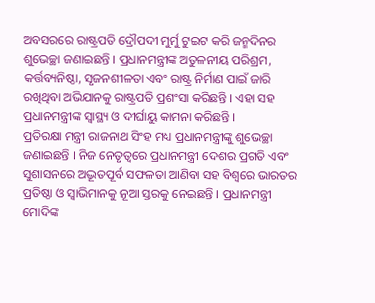ଅବସରରେ ରାଷ୍ଟ୍ରପତି ଦ୍ରୌପଦୀ ମୁର୍ମୁ ଟୁଇଟ କରି ଜନ୍ମଦିନର ଶୁଭେଚ୍ଛା ଜଣାଇଛନ୍ତି । ପ୍ରଧାନମନ୍ତ୍ରୀଙ୍କ ଅତୁଳନୀୟ ପରିଶ୍ରମ, କର୍ତ୍ତବ୍ୟନିଷ୍ଠା, ସୃଜନଶୀଳତା ଏବଂ ରାଷ୍ଟ୍ର ନିର୍ମାଣ ପାଇଁ ଜାରି ରଖିଥିବା ଅଭିଯାନକୁ ରାଷ୍ଟ୍ରପତି ପ୍ରଶଂସା କରିଛନ୍ତି । ଏହା ସହ ପ୍ରଧାନମନ୍ତ୍ରୀଙ୍କ ସ୍ୱାସ୍ଥ୍ୟ ଓ ଦୀର୍ଘାୟୁ କାମନା କରିଛନ୍ତି ।
ପ୍ରତିରକ୍ଷା ମନ୍ତ୍ରୀ ରାଜନାଥ ସିଂହ ମଧ୍ୟ ପ୍ରଧାନମନ୍ତ୍ରୀଙ୍କୁ ଶୁଭେଚ୍ଛା ଜଣାଇଛନ୍ତି । ନିଜ ନେତୃତ୍ୱରେ ପ୍ରଧାନମନ୍ତ୍ରୀ ଦେଶର ପ୍ରଗତି ଏବଂ ସୁଶାସନରେ ଅଦ୍ଭୂତପୂର୍ବ ସଫଳତା ଆଣିବା ସହ ବିଶ୍ୱରେ ଭାରତର ପ୍ରତିଷ୍ଠା ଓ ସ୍ୱାଭିମାନକୁ ନୂଆ ସ୍ତରକୁ ନେଇଛନ୍ତି । ପ୍ରଧାନମନ୍ତ୍ରୀ ମୋଦିଙ୍କ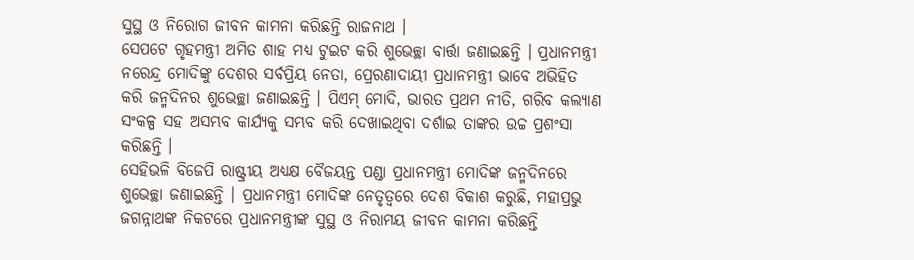ସୁସ୍ଥ ଓ ନିରୋଗ ଜୀବନ କାମନା କରିଛନ୍ତି ରାଜନାଥ ।
ସେପଟେ ଗୃହମନ୍ତ୍ରୀ ଅମିତ ଶାହ ମଧ୍ୟ ଟୁଇଟ କରି ଶୁଭେଚ୍ଛା ବାର୍ତ୍ତା ଜଣାଇଛନ୍ତି । ପ୍ରଧାନମନ୍ତ୍ରୀ ନରେନ୍ଦ୍ର ମୋଦିଙ୍କୁ ଦେଶର ସର୍ବପ୍ରିୟ ନେତା, ପ୍ରେରଣାଦାୟୀ ପ୍ରଧାନମନ୍ତ୍ରୀ ଭାବେ ଅଭିହିତ କରି ଜନ୍ମଦିନର ଶୁଭେଚ୍ଛା ଜଣାଇଛନ୍ତି । ପିଏମ୍ ମୋଦି, ଭାରତ ପ୍ରଥମ ନୀତି, ଗରିବ କଲ୍ୟାଣ ସଂକଳ୍ପ ସହ ଅସମ୍ଭବ କାର୍ଯ୍ୟକୁ ସମ୍ଭବ କରି ଦେଖାଇଥିବା ଦର୍ଶାଇ ତାଙ୍କର ଉଚ୍ଚ ପ୍ରଶଂସା କରିଛନ୍ତି ।
ସେହିଭଳି ବିଜେପି ରାଷ୍ଟ୍ରୀୟ ଅଧ୍ୟକ୍ଷ ବୈଜୟନ୍ତ ପଣ୍ଡା ପ୍ରଧାନମନ୍ତ୍ରୀ ମୋଦିଙ୍କ ଜନ୍ମଦିନରେ ଶୁଭେଚ୍ଛା ଜଣାଇଛନ୍ତି । ପ୍ରଧାନମନ୍ତ୍ରୀ ମୋଦିଙ୍କ ନେତୃତ୍ୱରେ ଦେଶ ବିକାଶ କରୁଛି, ମହାପ୍ରଭୁ ଜଗନ୍ନାଥଙ୍କ ନିକଟରେ ପ୍ରଧାନମନ୍ତ୍ରୀଙ୍କ ସୁସ୍ଥ ଓ ନିରାମୟ ଜୀବନ କାମନା କରିଛନ୍ତି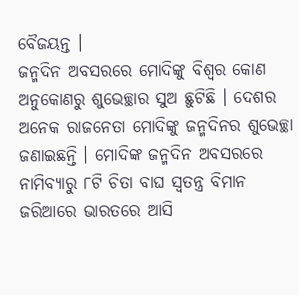ବୈଜୟନ୍ତ ।
ଜନ୍ମଦିନ ଅବସରରେ ମୋଦିଙ୍କୁ ବିଶ୍ୱର କୋଣ ଅନୁକୋଣରୁ ଶୁଭେଚ୍ଛାର ସୁଅ ଛୁଟିଛି । ଦେଶର ଅନେକ ରାଜନେତା ମୋଦିଙ୍କୁ ଜନ୍ମଦିନର ଶୁଭେଚ୍ଛା ଜଣାଇଛନ୍ତି । ମୋଦିଙ୍କ ଜନ୍ମଦିନ ଅବସରରେ ନାମିବ୍ୟାରୁ ୮ଟି ଚିତା ବାଘ ସ୍ୱତନ୍ତ୍ର ବିମାନ ଜରିଆରେ ଭାରତରେ ଆସି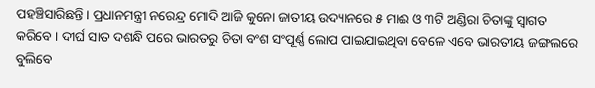ପହଞ୍ଚିସାରିଛନ୍ତି । ପ୍ରଧାନମନ୍ତ୍ରୀ ନରେନ୍ଦ୍ର ମୋଦି ଆଜି କୁନୋ ଜାତୀୟ ଉଦ୍ୟାନରେ ୫ ମାଈ ଓ ୩ଟି ଅଣ୍ଡିରା ଚିତାଙ୍କୁ ସ୍ୱାଗତ କରିବେ । ଦୀର୍ଘ ସାତ ଦଶନ୍ଧି ପରେ ଭାରତରୁ ଚିତା ବଂଶ ସଂପୂର୍ଣ୍ଣ ଲୋପ ପାଇଯାଇଥିବା ବେଳେ ଏବେ ଭାରତୀୟ ଜଙ୍ଗଲରେ ବୁଲିବେ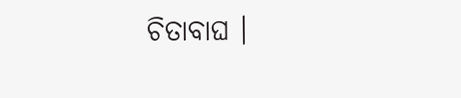ଚିତାବାଘ ।